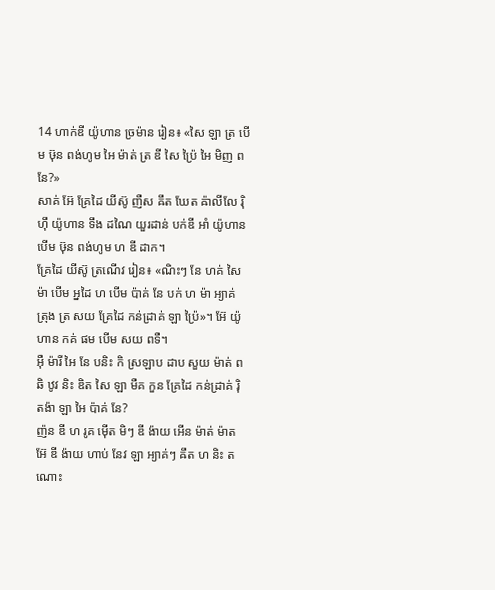14 ហាក់ឌី យ៉ូហាន ច្រម៉ាន រៀន៖ «សៃ ឡា ត្រ បើម ឞ៊ុន ពង់ហូម អៃ ម៉ាត់ ត្រ ឌី សៃ ប្រ៉ៃ អៃ មិញ ពនែ?»
សាគ់ អ៊ែ គ្រែដៃ យីស៊ូ ញឺស ឝឹត ឃែត ឝ៉ាលីលែ រ៉ិ ហ៊ឹ យ៉ូហាន ទឹង ដណៃ យួរដាន់ បក់ឌី អាំ យ៉ូហាន បើម ឞ៊ុន ពង់ហូម ហ ឌី ដាក។
គ្រែដៃ យីស៊ូ ត្រណើវ រៀន៖ «ណិះៗ នែ ហគ់ សៃ ម៉ា បើម អ្នដៃ ហ បើម ប៉ាគ់ នែ បក់ ហ ម៉ា អ្យាគ់ ត្រុង ត្រ សយ គ្រែដៃ កន់ដ្រាគ់ ឡា ប្រ៉ៃ»។ អ៊ែ យ៉ូហាន កគ់ ផម បើម សយ ពទឺ។
អ៊ឺ ម៉ារី អៃ នែ បនិះ កិ ស្រឡាប ដាប សួយ ម៉ាត់ ពឆិ ឋូវ និះ ឌិត សៃ ឡា មឺគ កួន គ្រែដៃ កន់ដ្រាគ់ រ៉ិ តង៉ា ឡា អៃ ប៉ាគ់ នែ?
ញ៉ន ឌី ហ រូគ ម៉ើត មិៗ ឌី ង៉ាយ អើន ម៉ាត់ ម៉ាត អ៊ែ ឌី ង៉ាយ ហាប់ នែវ ឡា អ្យាគ់ៗ ឝឹត ហ និះ តណោះ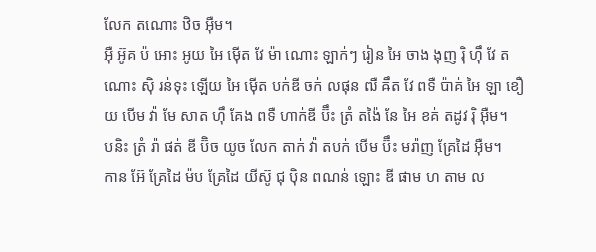លែក តណោះ ឋិច អ៊ឺម។
អ៊ឺ អ៊ូគ ប៉ អោះ អូយ អៃ ម៉ើត វែ ម៉ា ណោះ ឡាក់ៗ រៀន អៃ ចាង ងុញ រ៉ិ ហ៊ឹ វែ តណោះ ស៊ិ រន់ទុះ ឡើយ អៃ ម៉ើត បក់ឌី ចក់ លផុន ឍឺ ឝឹត វែ ពទឺ ប៉ាគ់ អៃ ឡា ខឿយ បើម វ៉ា មែ សាត ហ៊ឹ គែង ពទឺ ហាក់ឌី ប៊ឹះ ត្រំ តង៉ៃ នែ អៃ ខគ់ តដូវ រ៉ិ អ៊ឺម។
បនិះ ត្រំ រ៉ា ផត់ ឌី ប៊ិច យូច លែក តាក់ វ៉ា តបក់ បើម ប៊ឹះ មរ៉ាញ គ្រែដៃ អ៊ឺម។
កាន អ៊ែ គ្រែដៃ ម៉ប គ្រែដៃ យីស៊ូ ជុ ប៉ិន ពណន់ ឡោះ ឌី ផាម ហ តាម ល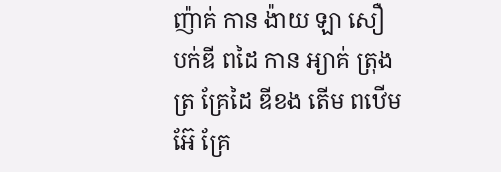ញ៉ាគ់ កាន ង៉ាយ ឡា សឿ បក់ឌី ពដៃ កាន អ្យាគ់ ត្រុង ត្រ គ្រែដៃ ឌីខង តើម ពឋើម អ៊ែ គ្រែ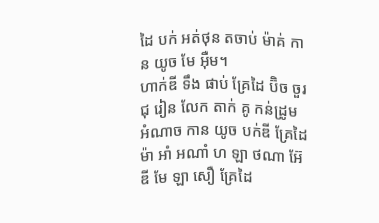ដៃ បក់ អត់ថុន តចាប់ ម៉ាគ់ កាន យូច មែ អ៊ឺម។
ហាក់ឌី ទឹង ផាប់ គ្រែដៃ ប៊ិច ចួរ ជុ រៀន លែក តាក់ គូ កន់ដ្រូម អំណាច កាន យូច បក់ឌី គ្រែដៃ ម៉ា អាំ អណាំ ហ ឡា ថណា អ៊ែ ឌី មែ ឡា សឿ គ្រែដៃ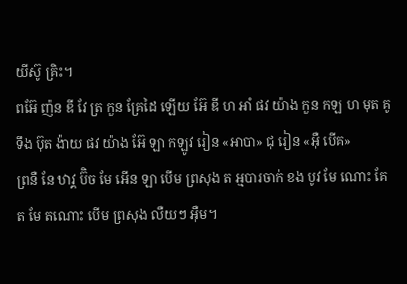យីស៊ូ គ្រិះ។
ពអ៊ែ ញ៉ន ឌី វែ ត្រ កួន គ្រែដៃ ឡើយ អ៊ែ ឌី ហ អាំ ផវ យ៉ាង កួន កឡ ហ មុត គូ ទឹង ប៊ុត ង៉ាយ ផវ យ៉ាង អ៊ែ ឡា កឡូវ រៀន «អាបា» ជុ រៀន «អ៊ឺ បើគ»
ព្រនឺ នែ ឋាវ្គ ប៊ិច មែ អើន ឡា បើម ព្រសុង ត អ្មបារចាក់ ខង បូវ មែ ណោះ គែត មែ តណោះ បើម ព្រសុង លឺយៗ អ៊ឺម។